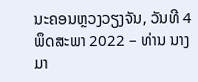ນະຄອນຫຼວງວຽງຈັນ, ວັນທີ 4 ພຶດສະພາ 2022 – ທ່ານ ນາງ ມາ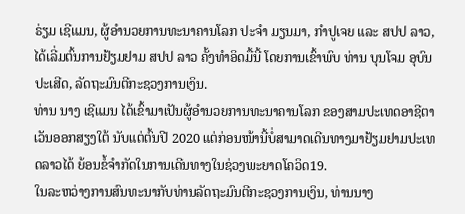ຣ່ຽມ ເຊີແມນ, ຜູ້ອໍານວຍການທະນາຄານໂລກ ປະຈໍາ ມຽນມາ, ກຳປູເຈຍ ແລະ ສປປ ລາວ, ໄດ້ເລີ່ມຕົ້ນການຢ້ຽມຢາມ ສປປ ລາວ ຄັ້ງທໍາອິດມື້ນີ້ ໂດຍການເຂົ້າພົບ ທ່ານ ບຸນໂຈມ ອຸບົນປະເສີດ, ລັດຖະມົນຕີກະຊວງການເງິນ.
ທ່ານ ນາງ ເຊີແມນ ໄດ້ເຂົ້າມາເປັນຜູ້ອຳນວຍການທະນາຄານໂລກ ຂອງສາມປະເທດອາຊີຕາເວັນອອກສຽງໃຕ້ ນັບແຕ່ຕົ້ນປີ 2020 ແຕ່ກ່ອນໜ້ານີ້ບໍ່ສາມາດເດີນທາງມາຢ້ຽມຢາມປະເທດລາວໄດ້ ຍ້ອນຂໍ້ຈຳກັດໃນການເດີນທາງໃນຊ່ວງພະຍາດໂຄວິດ19.
ໃນລະຫວ່າງການສົນທະນາກັບທ່ານລັດຖະມົນຕີກະຊວງການເງິນ, ທ່ານນາງ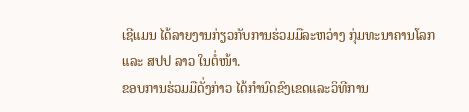ເຊີແມນ ໄດ້ລາຍງານກ່ຽວກັບການຮ່ວມມືລະຫວ່າງ ກຸ່ມທະນາຄານໂລກ ແລະ ສປປ ລາວ ໃນຕໍ່ໜ້າ.
ຂອບການຮ່ວມມືດັ່ງກ່າວ ໄດ້ກໍານົດຂົງເຂດແລະວິທີການ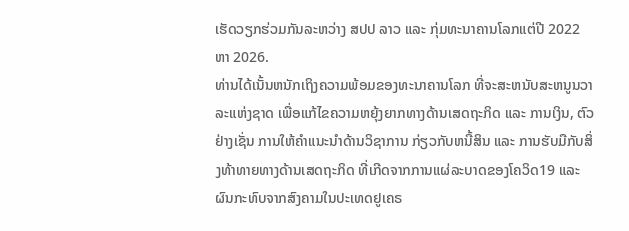ເຮັດວຽກຮ່ວມກັນລະຫວ່າງ ສປປ ລາວ ແລະ ກຸ່ມທະນາຄານໂລກແຕ່ປີ 2022 ຫາ 2026.
ທ່ານໄດ້ເນັ້ນຫນັກເຖິງຄວາມພ້ອມຂອງທະນາຄານໂລກ ທີ່ຈະສະຫນັບສະຫນູນວາລະແຫ່ງຊາດ ເພື່ອແກ້ໄຂຄວາມຫຍຸ້ງຍາກທາງດ້ານເສດຖະກິດ ແລະ ການເງິນ, ຕົວຢ່າງເຊັ່ນ ການໃຫ້ຄໍາແນະນໍາດ້ານວິຊາການ ກ່ຽວກັບຫນີ້ສິນ ແລະ ການຮັບມືກັບສິ່ງທ້າທາຍທາງດ້ານເສດຖະກິດ ທີ່ເກີດຈາກການແຜ່ລະບາດຂອງໂຄວິດ19 ແລະ ຜົນກະທົບຈາກສົງຄາມໃນປະເທດຢູເຄຣ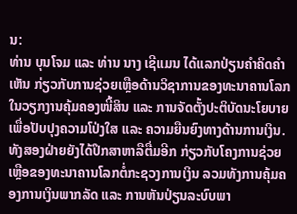ນ:
ທ່ານ ບຸນໂຈມ ແລະ ທ່ານ ນາງ ເຊີແມນ ໄດ້ແລກປ່ຽນຄໍາຄິດຄໍາເຫັນ ກ່ຽວກັບການຊ່ວຍເຫຼືອດ້ານວິຊາການຂອງທະນາຄານໂລກ ໃນວຽກງານຄຸ້ມຄອງໜີ້ສິນ ແລະ ການຈັດຕັ້ງປະຕິບັດນະໂຍບາຍ ເພື່ອປັບປຸງຄວາມໂປ່ງໃສ ແລະ ຄວາມຍືນຍົງທາງດ້ານການເງິນ.
ທັງສອງຝ່າຍຍັງໄດ້ປຶກສາຫາລືຕື່ມອີກ ກ່ຽວກັບໂຄງການຊ່ວຍເຫຼືອຂອງທະນາຄານໂລກຕໍ່ກະຊວງການເງິນ ລວມທັງການຄຸ້ມຄອງການເງິນພາກລັດ ແລະ ການຫັນປ່ຽນລະບົບພາ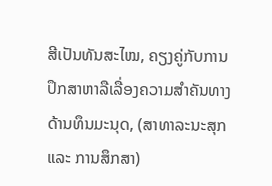ສີເປັນທັນສະໄໝ, ຄຽງຄູ່ກັບການປຶກສາຫາລືເລື່ອງຄວາມສຳຄັນທາງດ້ານທຶນມະນຸດ, (ສາທາລະນະສຸກ ແລະ ການສຶກສາ)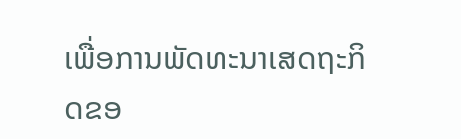ເພື່ອການພັດທະນາເສດຖະກິດຂອ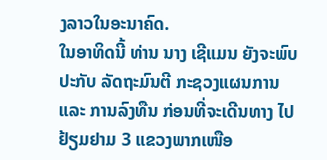ງລາວໃນອະນາຄົດ.
ໃນອາທິດນີ້ ທ່ານ ນາງ ເຊີແມນ ຍັງຈະພົບປະກັບ ລັດຖະມົນຕີ ກະຊວງແຜນການ ແລະ ການລົງທືນ ກ່ອນທີ່ຈະເດີນທາງ ໄປຢ້ຽມຢາມ 3 ແຂວງພາກເໜືອ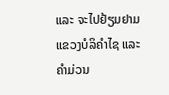ແລະ ຈະໄປຢ້ຽມຢາມແຂວງບໍລິຄຳໄຊ ແລະ ຄຳມ່ວນ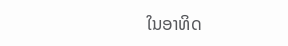ໃນອາທິດ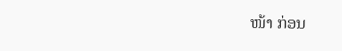ໜ້າ ກ່ອນ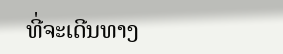ທີ່ຈະເດີນທາງ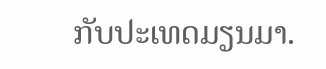ກັບປະເທດມຽນມາ.